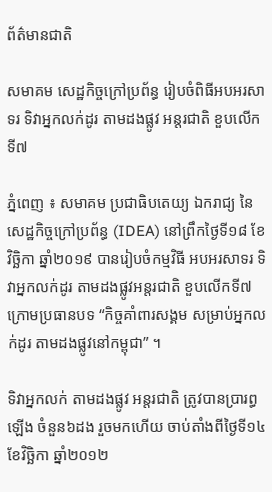ព័ត៌មានជាតិ

សមាគម សេដ្ឋកិច្ចក្រៅប្រព័ន្ធ រៀបចំពិធីអបអរសាទរ ទិវាអ្នកលក់ដូរ តាមដងផ្លូវ អន្តរជាតិ ខួបលើកទី៧

ភ្នំពេញ ៖ សមាគម ប្រជាធិបតេយ្យ ឯករាជ្យ នៃសេដ្ឋកិច្ចក្រៅប្រព័ន្ធ (IDEA) នៅព្រឹកថ្ងៃទី១៨ ខែវិច្ឆិកា ឆ្នាំ២០១៩ បានរៀបចំកម្មវិធី អបអរសាទរ ទិវាអ្នកលក់ដូរ តាមដងផ្លូវអន្តរជាតិ ខួបលើកទី៧ ក្រោមប្រធានបទ “កិច្ចគាំពារសង្គម សម្រាប់អ្នកលក់ដូរ តាមដងផ្លូវនៅកម្ពុជា” ។

ទិវាអ្នកលក់ តាមដងផ្លូវ អន្តរជាតិ ត្រូវបានប្រារព្ធឡើង ចំនួន៦ដង រួចមកហើយ ចាប់តាំងពីថ្ងៃទី១៤ ខែវិច្ឆិកា ឆ្នាំ២០១២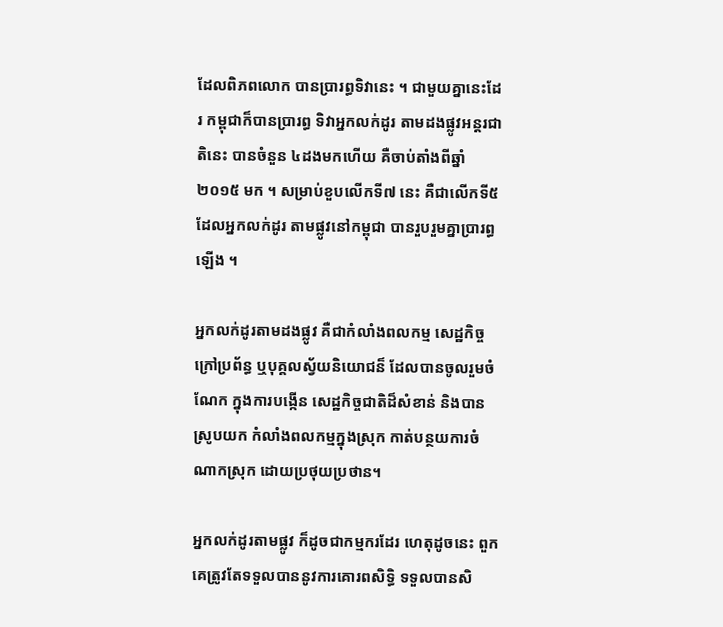ដែលពិភពលោក បានប្រារព្ធទិវានេះ ។ ជាមួយគ្នានេះដែរ កម្ពុជាក៏បានប្រារព្ធ ទិវាអ្នកលក់ដូរ តាមដងផ្លូវអន្តរជាតិនេះ បានចំនួន ៤ដងមកហើយ គឺចាប់តាំងពីឆ្នាំ២០១៥ មក ។ សម្រាប់ខួបលើកទី៧ នេះ គឺជាលើកទី៥ ដែលអ្នកលក់ដូរ តាមផ្លូវនៅកម្ពុជា បានរួបរួមគ្នាប្រារព្ធឡើង ។

អ្នកលក់ដូរតាមដងផ្លូវ គឺជាកំលាំងពលកម្ម សេដ្ឋកិច្ចក្រៅប្រព័ន្ធ ឬបុគ្គលស្វ័យនិយោជន៏ ដែលបានចូលរួមចំណែក ក្នុងការបង្កើន សេដ្ឋកិច្ចជាតិដ៏សំខាន់ និងបានស្រូបយក កំលាំងពលកម្មក្នុងស្រុក កាត់បន្ថយការចំណាកស្រុក ដោយប្រថុយប្រថាន។

អ្នកលក់ដូរតាមផ្លូវ ក៏ដូចជាកម្មករដែរ ហេតុដូចនេះ ពួកគេត្រូវតែទទួលបាននូវការគោរពសិទ្ធិ ទទួលបានសិ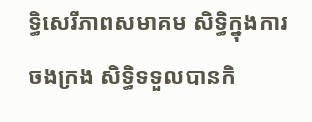ទ្ធិសេរីភាពសមាគម សិទ្ធិក្នុងការចងក្រង សិទ្ធិទទួលបានកិ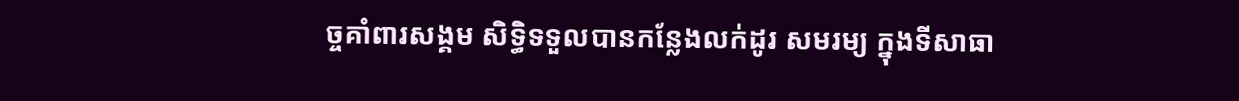ច្ចគាំពារសង្គម សិទ្ធិទទួលបានកន្លែងលក់ដូរ សមរម្យ ក្នុងទីសាធា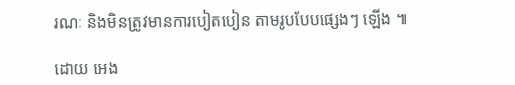រណៈ និងមិនត្រូវមានការបៀតបៀន តាមរូបបែបផ្សេងៗ ឡើង ៕

ដោយ អេង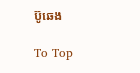ប៊ូឆេង

To Top